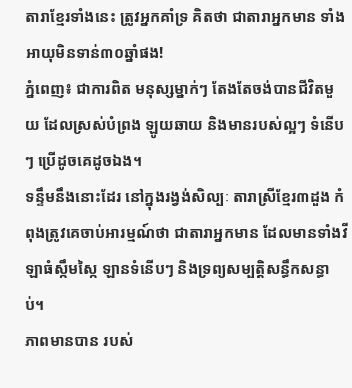តារាខ្មែរទាំងនេះ ត្រូវអ្នកគាំទ្រ គិតថា ជាតារាអ្នកមាន ទាំងអាយុមិនទាន់៣០ឆ្នាំផង!
ភ្នំពេញ៖ ជាការពិត មនុស្សម្នាក់ៗ តែងតែចង់បានជីវិតមួយ ដែលស្រស់បំព្រង ឡូយឆាយ និងមានរបស់ល្អៗ ទំនើបៗ ប្រើដូចគេដូចឯង។
ទន្ទឹមនឹងនោះដែរ នៅក្នុងរង្វង់សិល្បៈ តារាស្រីខ្មែរ៣ដួង កំពុងត្រូវគេចាប់អារម្មណ៍ថា ជាតារាអ្នកមាន ដែលមានទាំងវីឡាធំស្កឹមស្កៃ ឡានទំនើបៗ និងទ្រព្យសម្បត្តិសន្ធឹកសន្ធាប់។
ភាពមានបាន របស់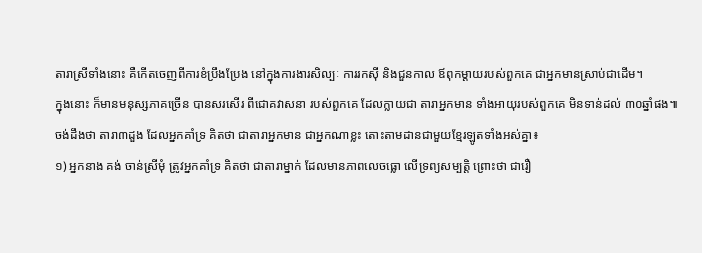តារាស្រីទាំងនោះ គឺកើតចេញពីការខំប្រឹងប្រែង នៅក្នុងការងារសិល្បៈ ការរកស៊ី និងជួនកាល ឪពុកម្តាយរបស់ពួកគេ ជាអ្នកមានស្រាប់ជាដើម។
ក្នុងនោះ ក៏មានមនុស្សភាគច្រើន បានសរសើរ ពីជោគវាសនា របស់ពួកគេ ដែលក្លាយជា តារាអ្នកមាន ទាំងអាយុរបស់ពួកគេ មិនទាន់ដល់ ៣០ឆ្នាំផង៕
ចង់ដឹងថា តារា៣ដួង ដែលអ្នកគាំទ្រ គិតថា ជាតារាអ្នកមាន ជាអ្នកណាខ្លះ តោះតាមដានជាមួយខ្មែរឡូតទាំងអស់គ្នា៖
១) អ្នកនាង គង់ ចាន់ស្រីមុំ ត្រូវអ្នកគាំទ្រ គិតថា ជាតារាម្នាក់ ដែលមានភាពលេចធ្លោ លើទ្រព្យសម្បត្តិ ព្រោះថា ជារឿ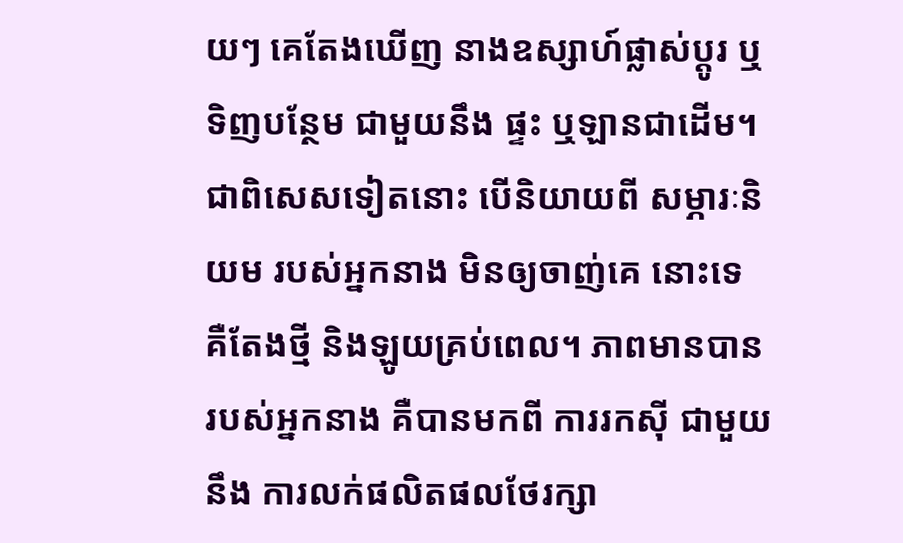យៗ គេតែងឃើញ នាងឧស្សាហ៍ផ្លាស់ប្តូរ ឬទិញបន្ថែម ជាមួយនឹង ផ្ទះ ឬឡានជាដើម។ ជាពិសេសទៀតនោះ បើនិយាយពី សម្ភារៈនិយម របស់អ្នកនាង មិនឲ្យចាញ់គេ នោះទេ គឺតែងថ្មី និងឡូយគ្រប់ពេល។ ភាពមានបាន របស់អ្នកនាង គឺបានមកពី ការរកស៊ី ជាមួយនឹង ការលក់ផលិតផលថែរក្សា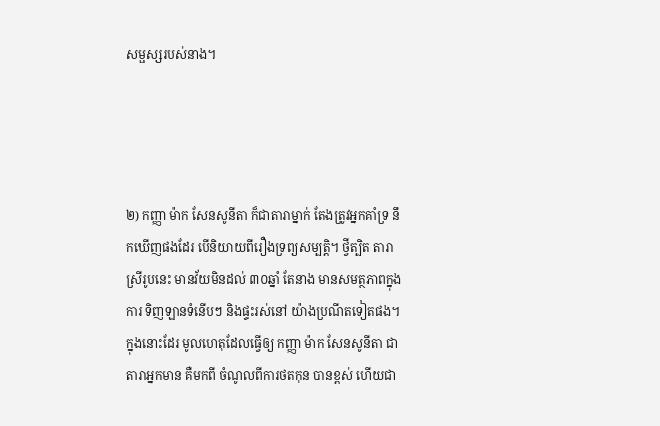សម្ផស្សរបស់នាង។




២) កញ្ញា ម៉ាក សែនសូនីតា ក៏ជាតារាម្នាក់ តែងត្រូវអ្នកគាំទ្រ នឹកឃើញផងដែរ បើនិយាយពីរឿងទ្រព្យសម្បត្តិ។ ថ្វីត្បិត តារាស្រីរូបនេះ មានវ័យមិនដល់ ៣០ឆ្នាំ តែនាង មានសមត្ថភាពក្នុងការ ទិញឡានទំនើបៗ និងផ្ទះរស់នៅ យ៉ាងប្រណីតទៀតផង។ ក្នុងនោះដែរ មូលហេតុដែលធ្វើឲ្យ កញ្ញា ម៉ាក សែនសូនីតា ជាតារាអ្នកមាន គឺមកពី ចំណូលពីការថតកុន បានខ្ពស់ ហើយជា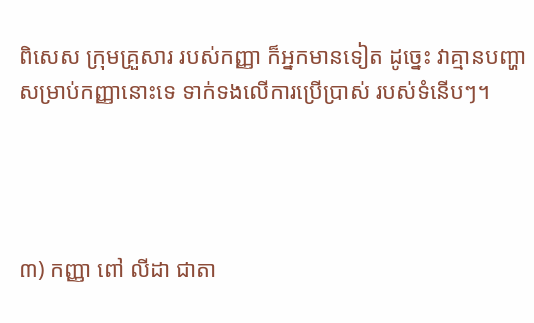ពិសេស ក្រុមគ្រួសារ របស់កញ្ញា ក៏អ្នកមានទៀត ដូច្នេះ វាគ្មានបញ្ហា សម្រាប់កញ្ញានោះទេ ទាក់ទងលើការប្រើប្រាស់ របស់ទំនើបៗ។




៣) កញ្ញា ពៅ លីដា ជាតា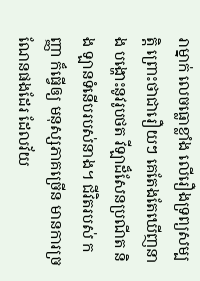រាម្នាក់ លេចធ្លោខ្លាំង លើរឿងទ្រព្យសម្បត្តិ ព្រោះថាជារឿយៗ គេតែងតែឃើញនាង បង្ហោះនូវរូបថត វីឡាដ៏សែនប្រណីត និង ឡានទំនើបរបស់នាង។ ជីវិតរបស់ កញ្ញា ក៏ធ្វើឲ្យ មនុស្សភាគច្រើន មានការច្រណែនផងដែរ ដែលវ័យ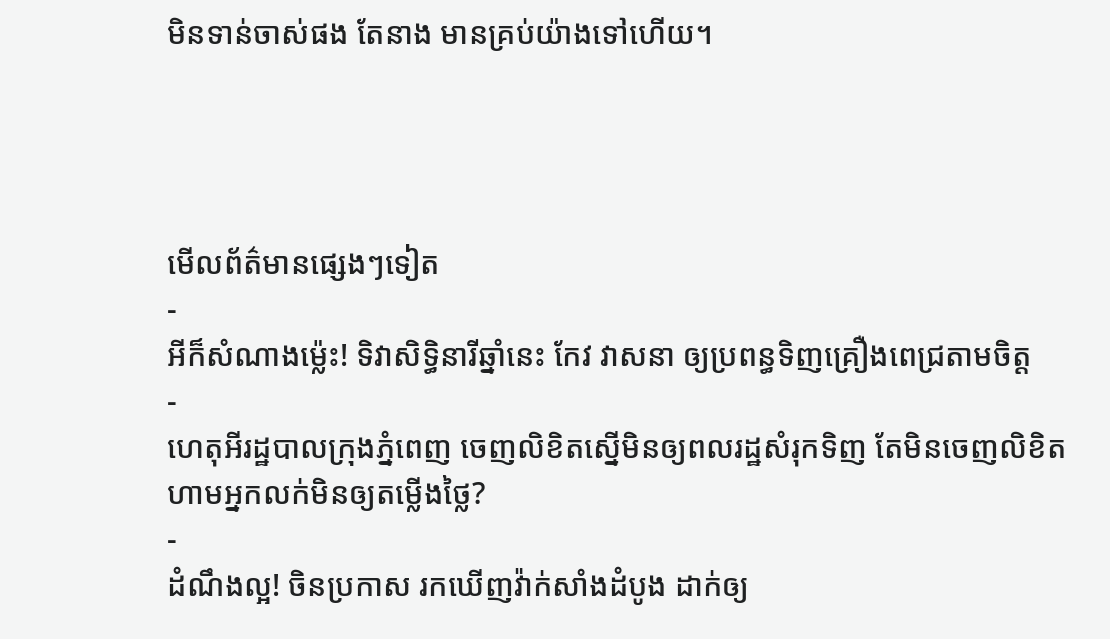មិនទាន់ចាស់ផង តែនាង មានគ្រប់យ៉ាងទៅហើយ។




មើលព័ត៌មានផ្សេងៗទៀត
-
អីក៏សំណាងម្ល៉េះ! ទិវាសិទ្ធិនារីឆ្នាំនេះ កែវ វាសនា ឲ្យប្រពន្ធទិញគ្រឿងពេជ្រតាមចិត្ត
-
ហេតុអីរដ្ឋបាលក្រុងភ្នំពេញ ចេញលិខិតស្នើមិនឲ្យពលរដ្ឋសំរុកទិញ តែមិនចេញលិខិតហាមអ្នកលក់មិនឲ្យតម្លើងថ្លៃ?
-
ដំណឹងល្អ! ចិនប្រកាស រកឃើញវ៉ាក់សាំងដំបូង ដាក់ឲ្យ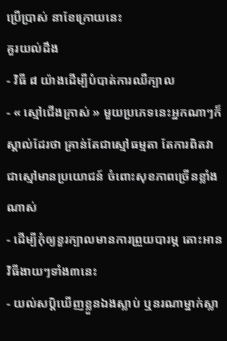ប្រើប្រាស់ នាខែក្រោយនេះ
គួរយល់ដឹង
- វិធី ៨ យ៉ាងដើម្បីបំបាត់ការឈឺក្បាល
- « ស្មៅជើងក្រាស់ » មួយប្រភេទនេះអ្នកណាៗក៏ស្គាល់ដែរថា គ្រាន់តែជាស្មៅធម្មតា តែការពិតវាជាស្មៅមានប្រយោជន៍ ចំពោះសុខភាពច្រើនខ្លាំងណាស់
- ដើម្បីកុំឲ្យខួរក្បាលមានការព្រួយបារម្ភ តោះអានវិធីងាយៗទាំង៣នេះ
- យល់សប្តិឃើញខ្លួនឯងស្លាប់ ឬនរណាម្នាក់ស្លា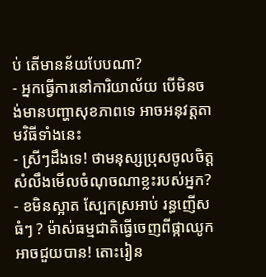ប់ តើមានន័យបែបណា?
- អ្នកធ្វើការនៅការិយាល័យ បើមិនចង់មានបញ្ហាសុខភាពទេ អាចអនុវត្តតាមវិធីទាំងនេះ
- ស្រីៗដឹងទេ! ថាមនុស្សប្រុសចូលចិត្ត សំលឹងមើលចំណុចណាខ្លះរបស់អ្នក?
- ខមិនស្អាត ស្បែកស្រអាប់ រន្ធញើសធំៗ ? ម៉ាស់ធម្មជាតិធ្វើចេញពីផ្កាឈូកអាចជួយបាន! តោះរៀន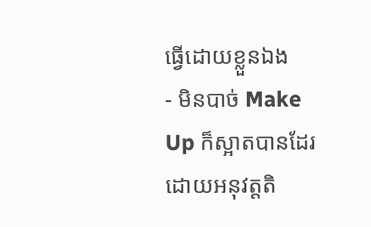ធ្វើដោយខ្លួនឯង
- មិនបាច់ Make Up ក៏ស្អាតបានដែរ ដោយអនុវត្តតិ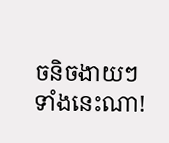ចនិចងាយៗទាំងនេះណា!